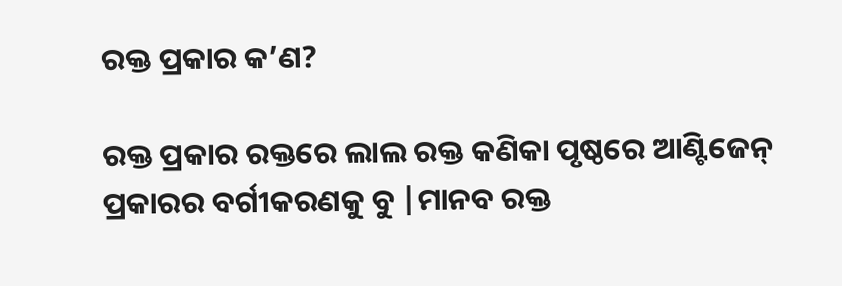ରକ୍ତ ପ୍ରକାର କ’ଣ?

ରକ୍ତ ପ୍ରକାର ରକ୍ତରେ ଲାଲ ରକ୍ତ କଣିକା ପୃଷ୍ଠରେ ଆଣ୍ଟିଜେନ୍ ପ୍ରକାରର ବର୍ଗୀକରଣକୁ ବୁ |ମାନବ ରକ୍ତ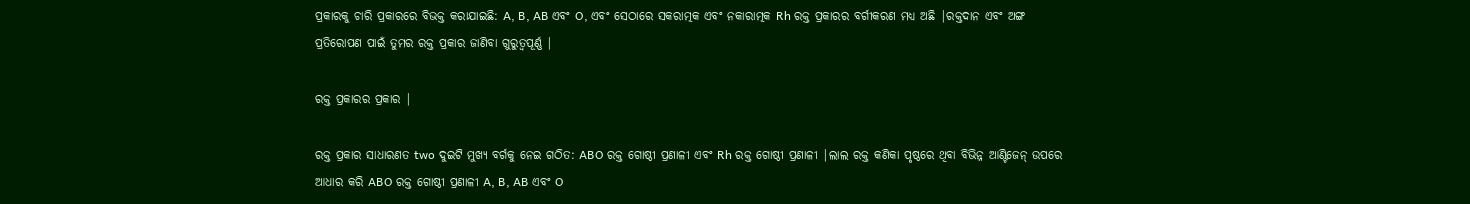ପ୍ରକାରକୁ ଚାରି ପ୍ରକାରରେ ବିଭକ୍ତ କରାଯାଇଛି: A, B, AB ଏବଂ O, ଏବଂ ସେଠାରେ ସକରାତ୍ମକ ଏବଂ ନକାରାତ୍ମକ Rh ରକ୍ତ ପ୍ରକାରର ବର୍ଗୀକରଣ ମଧ୍ୟ ଅଛି |ରକ୍ତଦାନ ଏବଂ ଅଙ୍ଗ ପ୍ରତିରୋପଣ ପାଇଁ ତୁମର ରକ୍ତ ପ୍ରକାର ଜାଣିବା ଗୁରୁତ୍ୱପୂର୍ଣ୍ଣ |

ରକ୍ତ ପ୍ରକାରର ପ୍ରକାର |

ରକ୍ତ ପ୍ରକାର ସାଧାରଣତ two ଦୁଇଟି ମୁଖ୍ୟ ବର୍ଗକୁ ନେଇ ଗଠିତ: ABO ରକ୍ତ ଗୋଷ୍ଠୀ ପ୍ରଣାଳୀ ଏବଂ Rh ରକ୍ତ ଗୋଷ୍ଠୀ ପ୍ରଣାଳୀ |ଲାଲ ରକ୍ତ କଣିକା ପୃଷ୍ଠରେ ଥିବା ବିଭିନ୍ନ ଆଣ୍ଟିଜେନ୍ ଉପରେ ଆଧାର କରି ABO ରକ୍ତ ଗୋଷ୍ଠୀ ପ୍ରଣାଳୀ A, B, AB ଏବଂ O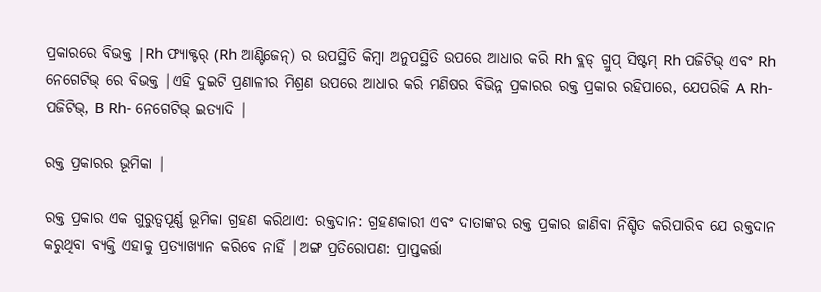ପ୍ରକାରରେ ବିଭକ୍ତ |Rh ଫ୍ୟାକ୍ଟର୍ (Rh ଆଣ୍ଟିଜେନ୍) ର ଉପସ୍ଥିତି କିମ୍ବା ଅନୁପସ୍ଥିତି ଉପରେ ଆଧାର କରି Rh ବ୍ଲଡ୍ ଗ୍ରୁପ୍ ସିଷ୍ଟମ୍ Rh ପଜିଟିଭ୍ ଏବଂ Rh ନେଗେଟିଭ୍ ରେ ବିଭକ୍ତ |ଏହି ଦୁଇଟି ପ୍ରଣାଳୀର ମିଶ୍ରଣ ଉପରେ ଆଧାର କରି ମଣିଷର ବିଭିନ୍ନ ପ୍ରକାରର ରକ୍ତ ପ୍ରକାର ରହିପାରେ, ଯେପରିକି A Rh- ପଜିଟିଭ୍, B Rh- ନେଗେଟିଭ୍ ଇତ୍ୟାଦି |

ରକ୍ତ ପ୍ରକାରର ଭୂମିକା |

ରକ୍ତ ପ୍ରକାର ଏକ ଗୁରୁତ୍ୱପୂର୍ଣ୍ଣ ଭୂମିକା ଗ୍ରହଣ କରିଥାଏ: ରକ୍ତଦାନ: ଗ୍ରହଣକାରୀ ଏବଂ ଦାତାଙ୍କର ରକ୍ତ ପ୍ରକାର ଜାଣିବା ନିଶ୍ଚିତ କରିପାରିବ ଯେ ରକ୍ତଦାନ କରୁଥିବା ବ୍ୟକ୍ତି ଏହାକୁ ପ୍ରତ୍ୟାଖ୍ୟାନ କରିବେ ନାହିଁ |ଅଙ୍ଗ ପ୍ରତିରୋପଣ: ପ୍ରାପ୍ତକର୍ତ୍ତା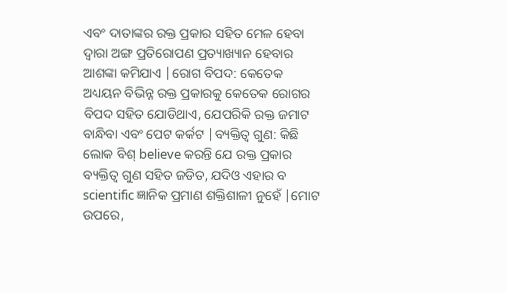ଏବଂ ଦାତାଙ୍କର ରକ୍ତ ପ୍ରକାର ସହିତ ମେଳ ହେବା ଦ୍ୱାରା ଅଙ୍ଗ ପ୍ରତିରୋପଣ ପ୍ରତ୍ୟାଖ୍ୟାନ ହେବାର ଆଶଙ୍କା କମିଯାଏ |ରୋଗ ବିପଦ: କେତେକ ଅଧ୍ୟୟନ ବିଭିନ୍ନ ରକ୍ତ ପ୍ରକାରକୁ କେତେକ ରୋଗର ବିପଦ ସହିତ ଯୋଡିଥାଏ, ଯେପରିକି ରକ୍ତ ଜମାଟ ବାନ୍ଧିବା ଏବଂ ପେଟ କର୍କଟ |ବ୍ୟକ୍ତିତ୍ୱ ଗୁଣ: କିଛି ଲୋକ ବିଶ୍ believe କରନ୍ତି ଯେ ରକ୍ତ ପ୍ରକାର ବ୍ୟକ୍ତିତ୍ୱ ଗୁଣ ସହିତ ଜଡିତ, ଯଦିଓ ଏହାର ବ scientific ଜ୍ଞାନିକ ପ୍ରମାଣ ଶକ୍ତିଶାଳୀ ନୁହେଁ |ମୋଟ ଉପରେ,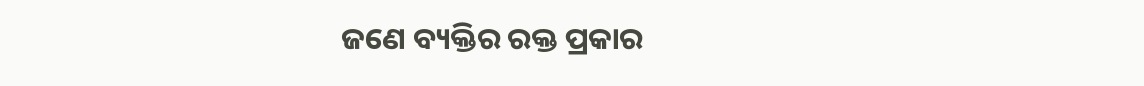ଜଣେ ବ୍ୟକ୍ତିର ରକ୍ତ ପ୍ରକାର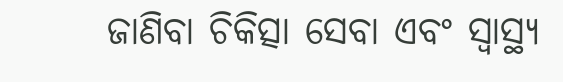ଜାଣିବା ଚିକିତ୍ସା ସେବା ଏବଂ ସ୍ୱାସ୍ଥ୍ୟ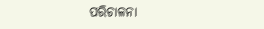ପରିଚାଳନା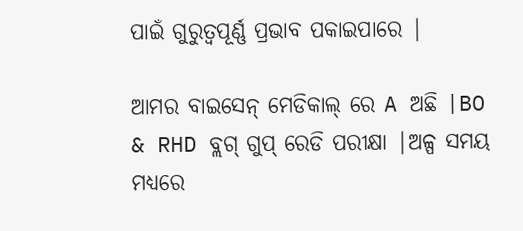ପାଇଁ ଗୁରୁତ୍ୱପୂର୍ଣ୍ଣ ପ୍ରଭାବ ପକାଇପାରେ |

ଆମର ବାଇସେନ୍ ମେଡିକାଲ୍ ରେ A ଅଛି |BO & RHD ବ୍ଲଗ୍ ଗୁପ୍ ରେଡି ପରୀକ୍ଷା |ଅଳ୍ପ ସମୟ ମଧ୍ୟରେ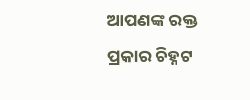ଆପଣଙ୍କ ରକ୍ତ ପ୍ରକାର ଚିହ୍ନଟ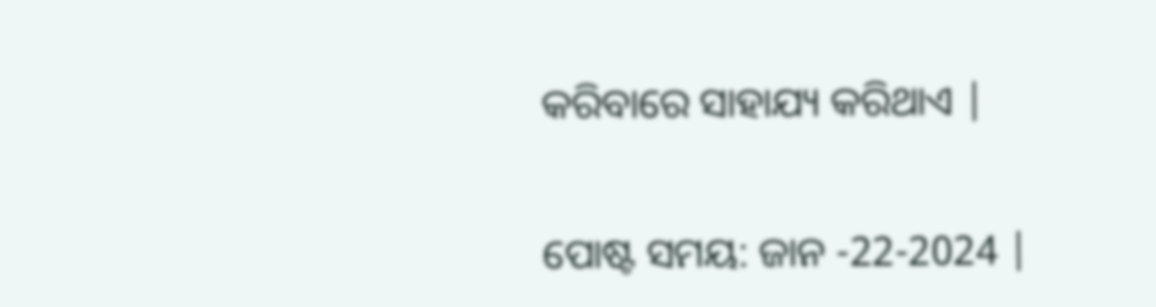କରିବାରେ ସାହାଯ୍ୟ କରିଥାଏ |


ପୋଷ୍ଟ ସମୟ: ଜାନ -22-2024 |